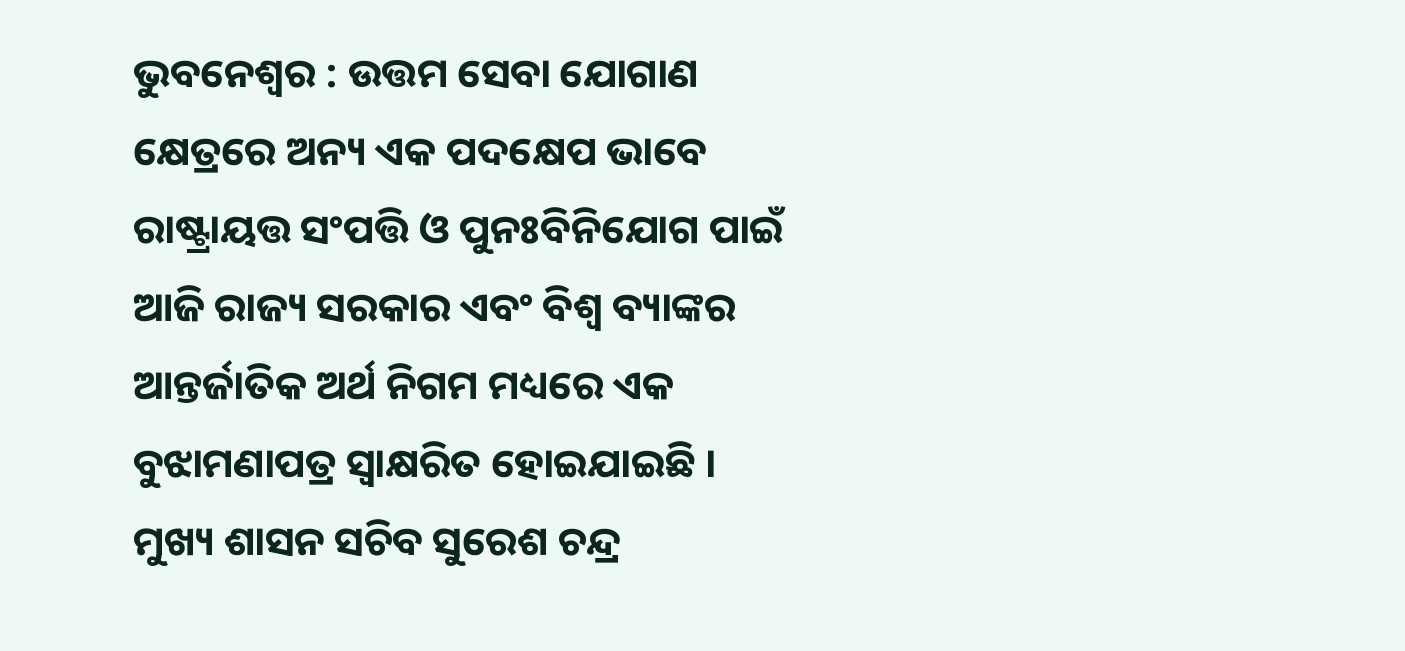ଭୁବନେଶ୍ୱର : ଉତ୍ତମ ସେବା ଯୋଗାଣ କ୍ଷେତ୍ରରେ ଅନ୍ୟ ଏକ ପଦକ୍ଷେପ ଭାବେ ରାଷ୍ଟ୍ରାୟତ୍ତ ସଂପତ୍ତି ଓ ପୁନଃବିନିଯୋଗ ପାଇଁ ଆଜି ରାଜ୍ୟ ସରକାର ଏବଂ ବିଶ୍ୱ ବ୍ୟାଙ୍କର ଆନ୍ତର୍ଜାତିକ ଅର୍ଥ ନିଗମ ମଧ୍ୟରେ ଏକ ବୁଝାମଣାପତ୍ର ସ୍ୱାକ୍ଷରିତ ହୋଇଯାଇଛି ।
ମୁଖ୍ୟ ଶାସନ ସଚିବ ସୁରେଶ ଚନ୍ଦ୍ର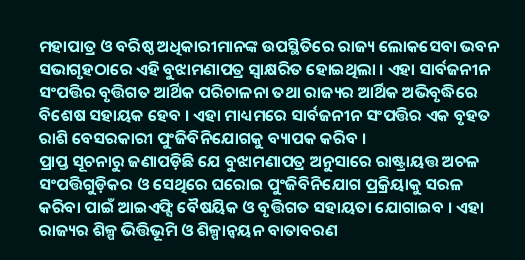ମହାପାତ୍ର ଓ ବରିଷ୍ଠ ଅଧିକାରୀମାନଙ୍କ ଉପସ୍ଥିତିରେ ରାଜ୍ୟ ଲୋକସେବା ଭବନ ସଭାଗୃହଠାରେ ଏହି ବୁଝାମଣାପତ୍ର ସ୍ୱାକ୍ଷରିତ ହୋଇଥିଲା । ଏହା ସାର୍ବଜନୀନ ସଂପତ୍ତିର ବୃତ୍ତିଗତ ଆର୍ଥିକ ପରିଚାଳନା ତଥା ରାଜ୍ୟର ଆର୍ଥିକ ଅଭିବୃଦ୍ଧିରେ ବିଶେଷ ସହାୟକ ହେବ । ଏହା ମାଧ୍ୟମରେ ସାର୍ବଜନୀନ ସଂପତ୍ତିର ଏକ ବୃହତ ରାଶି ବେସରକାରୀ ପୁଂଜିବିନିଯୋଗକୁ ବ୍ୟାପକ କରିବ ।
ପ୍ରାପ୍ତ ସୂଚନାରୁ ଜଣାପଡ଼ିଛି ଯେ ବୁଝାମଣାପତ୍ର ଅନୁସାରେ ରାଷ୍ଟ୍ରାୟତ୍ତ ଅଚଳ ସଂପତ୍ତିଗୁଡ଼ିକର ଓ ସେଥିରେ ଘରୋଇ ପୁଂଜିବିନିଯୋଗ ପ୍ରକ୍ରିୟାକୁ ସରଳ କରିବା ପାଇଁ ଆଇଏଫ୍ସି ବୈଷୟିକ ଓ ବୃତ୍ତିଗତ ସହାୟତା ଯୋଗାଇବ । ଏହା ରାଜ୍ୟର ଶିଳ୍ପ ଭିତ୍ତିଭୂମି ଓ ଶିଳ୍ପାନ୍ୱୟନ ବାତାବରଣ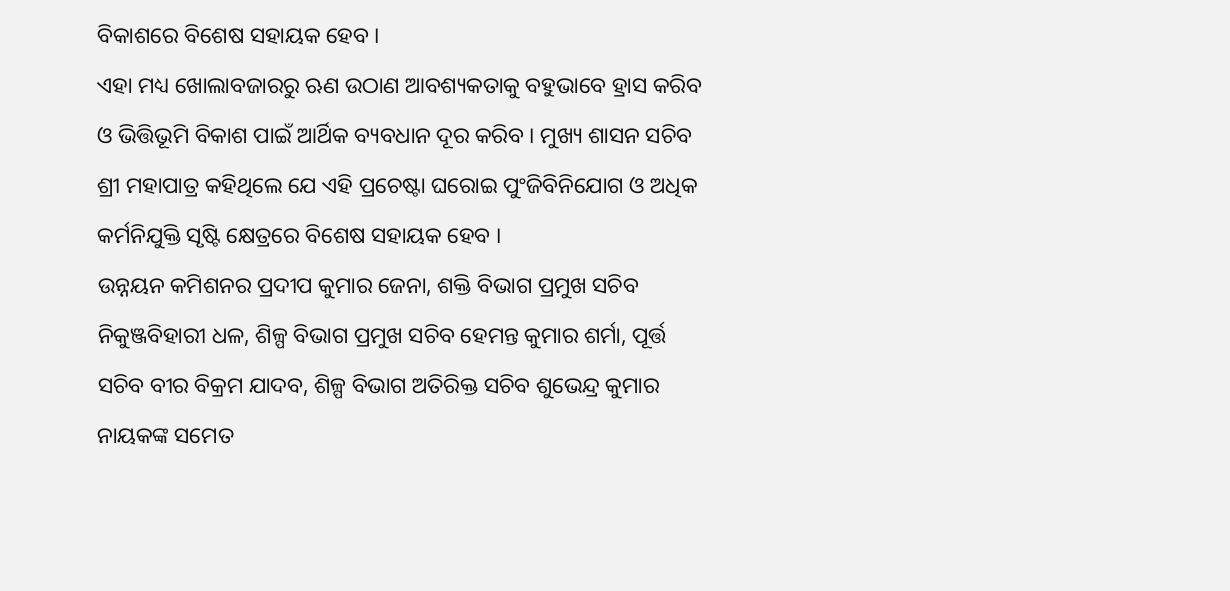ବିକାଶରେ ବିଶେଷ ସହାୟକ ହେବ ।
ଏହା ମଧ୍ୟ ଖୋଲାବଜାରରୁ ଋଣ ଉଠାଣ ଆବଶ୍ୟକତାକୁ ବହୁଭାବେ ହ୍ରାସ କରିବ ଓ ଭିତ୍ତିଭୂମି ବିକାଶ ପାଇଁ ଆର୍ଥିକ ବ୍ୟବଧାନ ଦୂର କରିବ । ମୁଖ୍ୟ ଶାସନ ସଚିବ ଶ୍ରୀ ମହାପାତ୍ର କହିଥିଲେ ଯେ ଏହି ପ୍ରଚେଷ୍ଟା ଘରୋଇ ପୁଂଜିବିନିଯୋଗ ଓ ଅଧିକ କର୍ମନିଯୁକ୍ତି ସୃଷ୍ଟି କ୍ଷେତ୍ରରେ ବିଶେଷ ସହାୟକ ହେବ ।
ଉନ୍ନୟନ କମିଶନର ପ୍ରଦୀପ କୁମାର ଜେନା, ଶକ୍ତି ବିଭାଗ ପ୍ରମୁଖ ସଚିବ ନିକୁଞ୍ଜବିହାରୀ ଧଳ, ଶିଳ୍ପ ବିଭାଗ ପ୍ରମୁଖ ସଚିବ ହେମନ୍ତ କୁମାର ଶର୍ମା, ପୂର୍ତ୍ତ ସଚିବ ବୀର ବିକ୍ରମ ଯାଦବ, ଶିଳ୍ପ ବିଭାଗ ଅତିରିକ୍ତ ସଚିବ ଶୁଭେନ୍ଦ୍ର କୁମାର ନାୟକଙ୍କ ସମେତ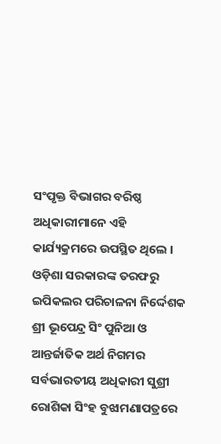ସଂପୃକ୍ତ ବିଭାଗର ବରିଷ୍ଠ ଅଧିକାରୀମାନେ ଏହି କାର୍ଯ୍ୟକ୍ରମରେ ଉପସ୍ଥିତ ଥିଲେ । ଓଡ଼ିଶା ସରକାରଙ୍କ ତରଫରୁ ଇପିକଲର ପରିଚାଳନା ନିର୍ଦ୍ଦେଶକ ଶ୍ରୀ ଭୂପେନ୍ଦ୍ର ସିଂ ପୁନିଆ ଓ ଆନ୍ତର୍ଜାତିକ ଅର୍ଥ ନିଗମର ସର୍ବଭାରତୀୟ ଅଧିକାରୀ ସୁଶ୍ରୀ ରୋଶିକା ସିଂହ ବୁଝାମଣାପତ୍ରରେ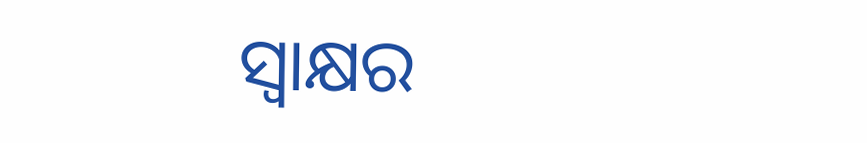ସ୍ୱାକ୍ଷର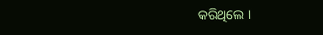କରିଥିଲେ ।